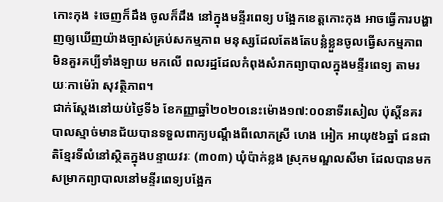កោះកុង ៖ចេញក៏ដឹង ចូលក៏ដឹង នៅក្នុងមន្ទីរពេទ្យ បង្អែកខេត្តកោះកុង អាចធ្វើការបង្ហាញឲ្យឃើញយ៉ាងច្បាស់គ្រប់សកម្មភាព មនុស្សដែលតែងតែបន្លំខ្លួនចូលធ្វើសកម្មភាព មិនគួរគប្បីទាំងឡាយ មកលើ ពលរដ្ឋដែលកំពុងសំរាកព្យាបាលក្នុងមន្ទីរពេទ្យ តាមរយៈកាម៉េរ៉ា សុវត្ថិភាព។
ជាក់ស្ដែងនៅយប់ថ្ងៃទី៦ ខែកញ្ញាឆ្នាំ២០២០នេះម៉ោង១៧:០០នាទីរសៀល ប៉ុស្តិ៍នគរបាលស្មាច់មានជ័យបានទទួលពាក្យបណ្ដឹងពីលោកស្រី ហេង អៀក អាយុ៥៦ឆ្នាំ ជនជាតិខ្មែរទីលំនៅស្ថិតក្នុងបន្ទាយវរៈ (៣០៣) ឃុំប៉ាក់ខ្លង ស្រុកមណ្ឌលសីមា ដែលបានមកសម្រាកព្យាបាលនៅមន្ទីរពេទ្យបង្អែក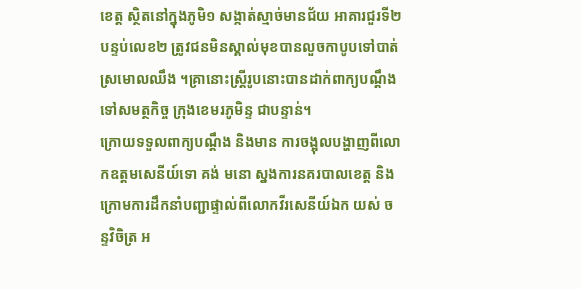ខេត្ត ស្ថិតនៅក្នុងភូមិ១ សង្កាត់ស្មាច់មានជ័យ អាគារជួរទី២ បន្ទប់លេខ២ ត្រូវជនមិនស្គាល់មុខបានលួចកាបូបទៅបាត់ស្រមោលឈឹង ។គ្រានោះស្ត្រីរូបនោះបានដាក់ពាក្យបណ្តឹងទៅសមត្ថកិច្ច ក្រុងខេមរភូមិន្ទ ជាបន្ទាន់។
ក្រោយទទួលពាក្យបណ្ដឹង និងមាន ការចង្អុលបង្ហាញពីលោកឧត្តមសេនីយ៍ទោ គង់ មនោ ស្នងការនគរបាលខេត្ត និងក្រោមការដឹកនាំបញ្ជាផ្ទាល់ពីលោកវីរសេនីយ៍ឯក យស់ ចន្ទវិចិត្រ អ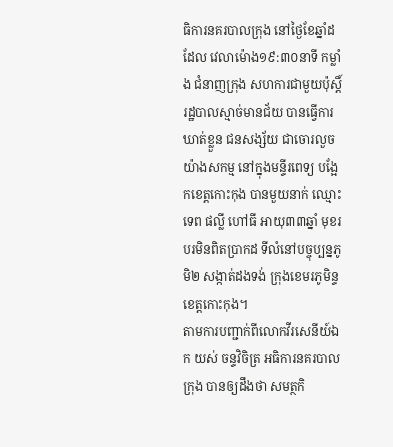ធិការនគរបាលក្រុង នៅថ្ងៃខែឆ្នាំដដែល វេលាម៉ោង១៩:៣០នាទី កម្លាំង ជំនាញក្រុង សហការជាមួយប៉ុស្តិ៍រដ្ឋបាលស្មាច់មានជ័យ បានធ្វើការ ឃាត់ខ្លួន ជនសង្ស័យ ជាចោរលួច យ៉ាងសកម្ម នៅក្នុងមន្ទីរពេទ្យ បង្អែកខេត្តកោះកុង បានមួយនាក់ ឈ្មោះ ទេព ផល្លី ហៅធី អាយុ៣៣ឆ្នាំ មុខរបរមិនពិតប្រាកដ ទីលំនៅបច្ចុប្បន្នភូមិ២ សង្កាត់ដងទង់ ក្រុងខេមរភូមិន្ទ ខេត្តកោះកុង។
តាមការបញ្ជាក់ពីលោកវីរសេនីយ៍ឯក យស់ ចន្ទវិចិត្រ អធិការនគរបាលក្រុង បានឲ្យដឹងថា សមត្ថកិ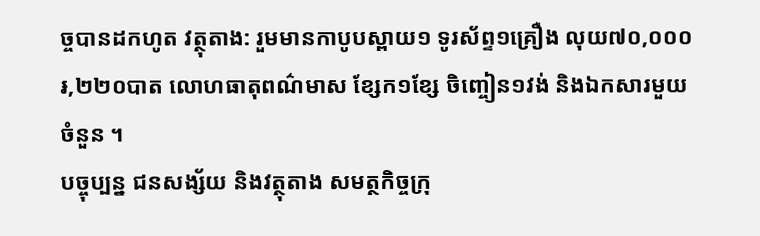ច្ចបានដកហូត វត្ថុតាង: រួមមានកាបូបស្ពាយ១ ទូរស័ព្ទ១គ្រឿង លុយ៧០,០០០៛,២២០បាត លោហធាតុពណ៌មាស ខ្សែក១ខ្សែ ចិញ្ចៀន១វង់ និងឯកសារមួយចំនួន ។
បច្ចុប្បន្ន ជនសង្ស័យ និងវត្ថុតាង សមត្ថកិច្ចក្រុ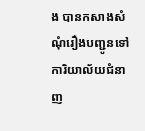ង បានកសាងសំណុំរឿងបញ្ជូនទៅការិយាល័យជំនាញ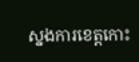ស្នងការខេត្តកោះ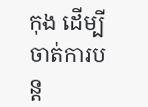កុង ដើម្បី ចាត់ការបន្ត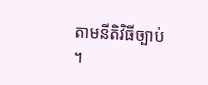តាមនីតិវិធីច្បាប់ ។